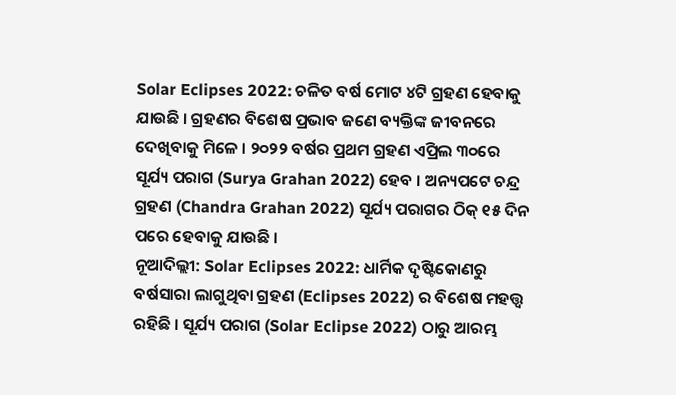Solar Eclipses 2022: ଚଳିତ ବର୍ଷ ମୋଟ ୪ଟି ଗ୍ରହଣ ହେବାକୁ ଯାଉଛି । ଗ୍ରହଣର ବିଶେଷ ପ୍ରଭାବ ଜଣେ ବ୍ୟକ୍ତିଙ୍କ ଜୀବନରେ ଦେଖିବାକୁ ମିଳେ । ୨୦୨୨ ବର୍ଷର ପ୍ରଥମ ଗ୍ରହଣ ଏପ୍ରିଲ ୩୦ରେ ସୂର୍ଯ୍ୟ ପରାଗ (Surya Grahan 2022) ହେବ । ଅନ୍ୟପଟେ ଚନ୍ଦ୍ର ଗ୍ରହଣ (Chandra Grahan 2022) ସୂର୍ଯ୍ୟ ପରାଗର ଠିକ୍ ୧୫ ଦିନ ପରେ ହେବାକୁ ଯାଉଛି ।
ନୂଆଦିଲ୍ଲୀ: Solar Eclipses 2022: ଧାର୍ମିକ ଦୃଷ୍ଟିକୋଣରୁ ବର୍ଷସାରା ଲାଗୁଥିବା ଗ୍ରହଣ (Eclipses 2022) ର ବିଶେଷ ମହତ୍ତ୍ୱ ରହିଛି । ସୂର୍ଯ୍ୟ ପରାଗ (Solar Eclipse 2022) ଠାରୁ ଆରମ୍ଭ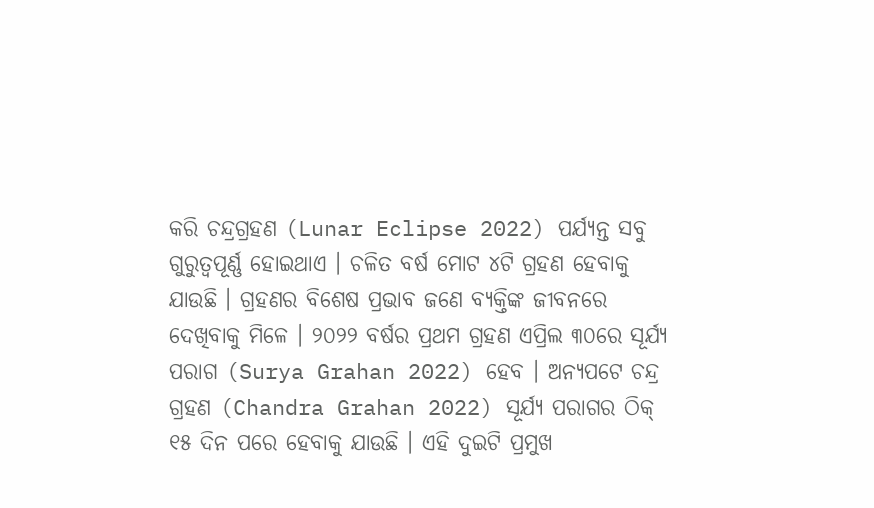କରି ଚନ୍ଦ୍ରଗ୍ରହଣ (Lunar Eclipse 2022) ପର୍ଯ୍ୟନ୍ତ ସବୁ ଗୁରୁତ୍ୱପୂର୍ଣ୍ଣ ହୋଇଥାଏ । ଚଳିତ ବର୍ଷ ମୋଟ ୪ଟି ଗ୍ରହଣ ହେବାକୁ ଯାଉଛି । ଗ୍ରହଣର ବିଶେଷ ପ୍ରଭାବ ଜଣେ ବ୍ୟକ୍ତିଙ୍କ ଜୀବନରେ ଦେଖିବାକୁ ମିଳେ । ୨୦୨୨ ବର୍ଷର ପ୍ରଥମ ଗ୍ରହଣ ଏପ୍ରିଲ ୩୦ରେ ସୂର୍ଯ୍ୟ ପରାଗ (Surya Grahan 2022) ହେବ । ଅନ୍ୟପଟେ ଚନ୍ଦ୍ର ଗ୍ରହଣ (Chandra Grahan 2022) ସୂର୍ଯ୍ୟ ପରାଗର ଠିକ୍ ୧୫ ଦିନ ପରେ ହେବାକୁ ଯାଉଛି । ଏହି ଦୁଇଟି ପ୍ରମୁଖ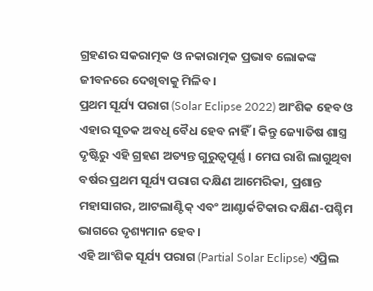ଗ୍ରହଣର ସକରାତ୍ମକ ଓ ନକାରାତ୍ମକ ପ୍ରଭାବ ଲୋକଙ୍କ ଜୀବନରେ ଦେଖିବାକୁ ମିଳିବ ।
ପ୍ରଥମ ସୂର୍ଯ୍ୟ ପରାଗ (Solar Eclipse 2022) ଆଂଶିକ ହେବ ଓ ଏହାର ସୂତକ ଅବଧି ବୈଧ ହେବ ନାହିଁ । କିନ୍ତୁ ଜ୍ୟୋତିଷ ଶାସ୍ତ୍ର ଦୃଷ୍ଟିରୁ ଏହି ଗ୍ରହଣ ଅତ୍ୟନ୍ତ ଗୁରୁତ୍ୱପୂର୍ଣ୍ଣ । ମେଘ ରାଶି ଲାଗୁଥିବା ବର୍ଷର ପ୍ରଥମ ସୂର୍ଯ୍ୟ ପରାଗ ଦକ୍ଷିଣ ଆମେରିକା, ପ୍ରଶାନ୍ତ ମହାସାଗର, ଆଟଲାଣ୍ଟିକ୍ ଏବଂ ଆଣ୍ଟାର୍କଟିକାର ଦକ୍ଷିଣ-ପଶ୍ଚିମ ଭାଗରେ ଦୃଶ୍ୟମାନ ହେବ ।
ଏହି ଆଂଶିକ ସୂର୍ଯ୍ୟ ପରାଗ (Partial Solar Eclipse) ଏପ୍ରିଲ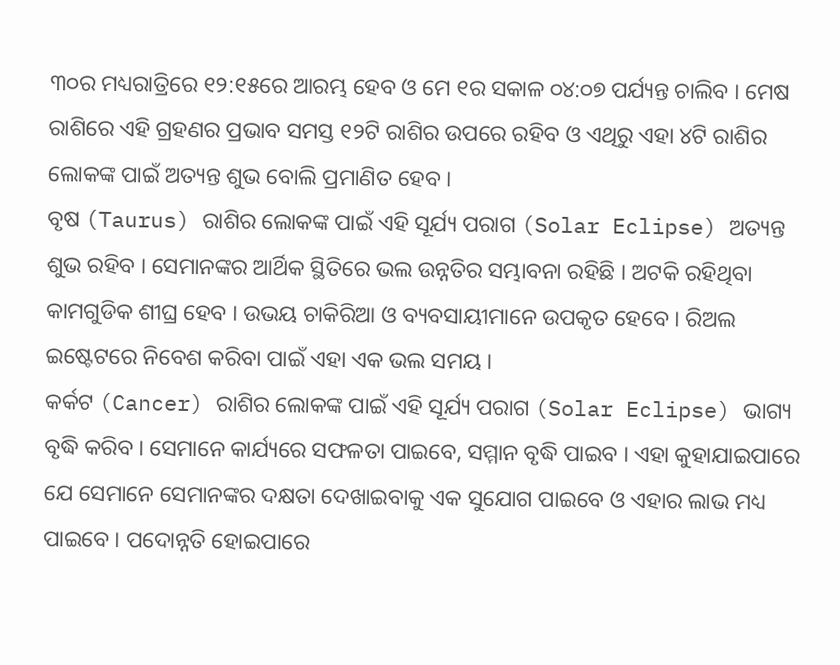୩୦ର ମଧ୍ୟରାତ୍ରିରେ ୧୨:୧୫ରେ ଆରମ୍ଭ ହେବ ଓ ମେ ୧ର ସକାଳ ୦୪:୦୭ ପର୍ଯ୍ୟନ୍ତ ଚାଲିବ । ମେଷ ରାଶିରେ ଏହି ଗ୍ରହଣର ପ୍ରଭାବ ସମସ୍ତ ୧୨ଟି ରାଶିର ଉପରେ ରହିବ ଓ ଏଥିରୁ ଏହା ୪ଟି ରାଶିର ଲୋକଙ୍କ ପାଇଁ ଅତ୍ୟନ୍ତ ଶୁଭ ବୋଲି ପ୍ରମାଣିତ ହେବ ।
ବୃଷ (Taurus) ରାଶିର ଲୋକଙ୍କ ପାଇଁ ଏହି ସୂର୍ଯ୍ୟ ପରାଗ (Solar Eclipse) ଅତ୍ୟନ୍ତ ଶୁଭ ରହିବ । ସେମାନଙ୍କର ଆର୍ଥିକ ସ୍ଥିତିରେ ଭଲ ଉନ୍ନତିର ସମ୍ଭାବନା ରହିଛି । ଅଟକି ରହିଥିବା କାମଗୁଡିକ ଶୀଘ୍ର ହେବ । ଉଭୟ ଚାକିରିଆ ଓ ବ୍ୟବସାୟୀମାନେ ଉପକୃତ ହେବେ । ରିଅଲ ଇଷ୍ଟେଟରେ ନିବେଶ କରିବା ପାଇଁ ଏହା ଏକ ଭଲ ସମୟ ।
କର୍କଟ (Cancer) ରାଶିର ଲୋକଙ୍କ ପାଇଁ ଏହି ସୂର୍ଯ୍ୟ ପରାଗ (Solar Eclipse) ଭାଗ୍ୟ ବୃଦ୍ଧି କରିବ । ସେମାନେ କାର୍ଯ୍ୟରେ ସଫଳତା ପାଇବେ, ସମ୍ମାନ ବୃଦ୍ଧି ପାଇବ । ଏହା କୁହାଯାଇପାରେ ଯେ ସେମାନେ ସେମାନଙ୍କର ଦକ୍ଷତା ଦେଖାଇବାକୁ ଏକ ସୁଯୋଗ ପାଇବେ ଓ ଏହାର ଲାଭ ମଧ୍ୟ ପାଇବେ । ପଦୋନ୍ନତି ହୋଇପାରେ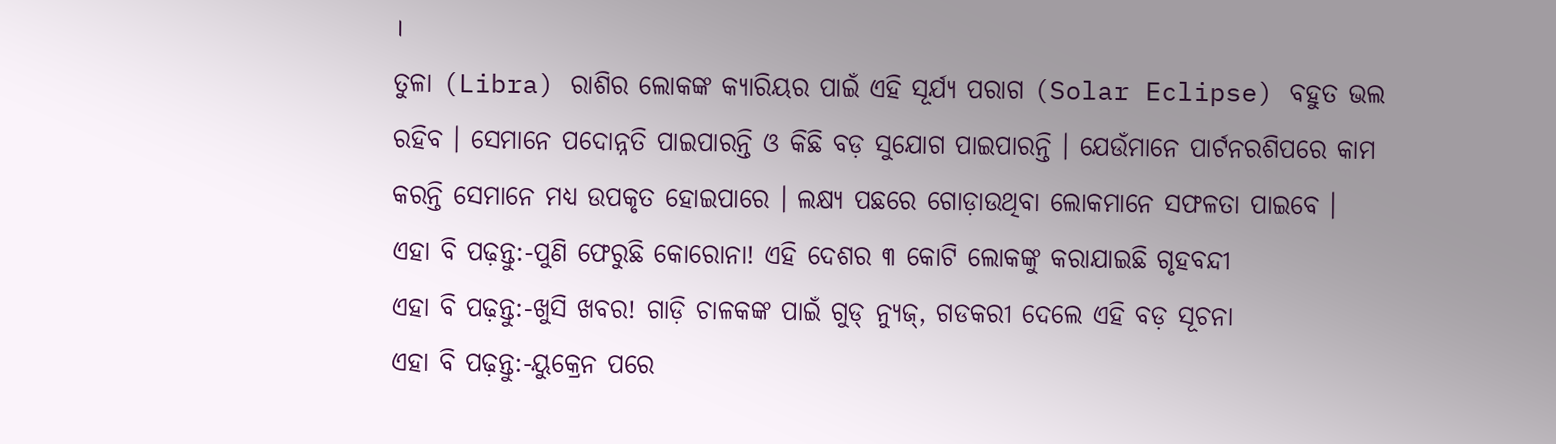।
ତୁଳା (Libra) ରାଶିର ଲୋକଙ୍କ କ୍ୟାରିୟର ପାଇଁ ଏହି ସୂର୍ଯ୍ୟ ପରାଗ (Solar Eclipse) ବହୁତ ଭଲ ରହିବ । ସେମାନେ ପଦୋନ୍ନତି ପାଇପାରନ୍ତି ଓ କିଛି ବଡ଼ ସୁଯୋଗ ପାଇପାରନ୍ତି । ଯେଉଁମାନେ ପାର୍ଟନରଶିପରେ କାମ କରନ୍ତି ସେମାନେ ମଧ୍ୟ ଉପକୃତ ହୋଇପାରେ । ଲକ୍ଷ୍ୟ ପଛରେ ଗୋଡ଼ାଉଥିବା ଲୋକମାନେ ସଫଳତା ପାଇବେ ।
ଏହା ବି ପଢ଼ନ୍ତୁ:-ପୁଣି ଫେରୁଛି କୋରୋନା! ଏହି ଦେଶର ୩ କୋଟି ଲୋକଙ୍କୁ କରାଯାଇଛି ଗୃହବନ୍ଦୀ
ଏହା ବି ପଢ଼ନ୍ତୁ:-ଖୁସି ଖବର! ଗାଡ଼ି ଚାଳକଙ୍କ ପାଇଁ ଗୁଡ୍ ନ୍ୟୁଜ୍, ଗଡକରୀ ଦେଲେ ଏହି ବଡ଼ ସୂଚନା
ଏହା ବି ପଢ଼ନ୍ତୁ:-ୟୁକ୍ରେନ ପରେ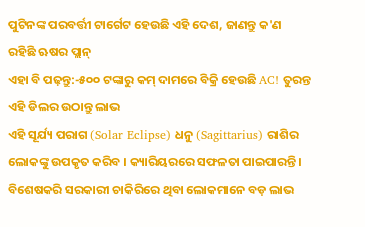ପୁଟିନଙ୍କ ପରବର୍ତ୍ତୀ ଟାର୍ଗେଟ ହେଉଛି ଏହି ଦେଶ, ଜାଣନ୍ତୁ କ'ଣ ରହିଛି ଋଷର ପ୍ଲାନ୍
ଏହା ବି ପଢ଼ନ୍ତୁ:-୫୦୦ ଟଙ୍କାରୁ କମ୍ ଦାମରେ ବିକ୍ରି ହେଉଛି AC! ତୁରନ୍ତ ଏହି ଡିଲର ଉଠାନ୍ତୁ ଲାଭ
ଏହି ସୂର୍ଯ୍ୟ ପରାଗ (Solar Eclipse) ଧନୁ (Sagittarius) ରାଶିର ଲୋକଙ୍କୁ ଉପକୃତ କରିବ । କ୍ୟାରିୟରରେ ସଫଳତା ପାଇପାରନ୍ତି । ବିଶେଷକରି ସରକାରୀ ଚାକିରିରେ ଥିବା ଲୋକମାନେ ବଡ଼ ଲାଭ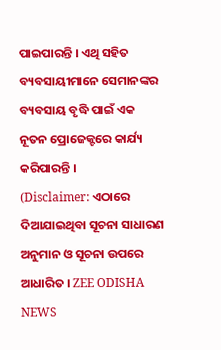ପାଇପାରନ୍ତି । ଏଥି ସହିତ ବ୍ୟବସାୟୀମାନେ ସେମାନଙ୍କର ବ୍ୟବସାୟ ବୃଦ୍ଧି ପାଇଁ ଏକ ନୂତନ ପ୍ରୋଜେକ୍ଟରେ କାର୍ଯ୍ୟ କରିପାରନ୍ତି ।
(Disclaimer: ଏଠାରେ ଦିଆଯାଇଥିବା ସୂଚନା ସାଧାରଣ ଅନୁମାନ ଓ ସୂଚନା ଉପରେ ଆଧାରିତ । ZEE ODISHA NEWS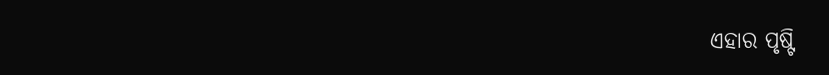ଏହାର ପୃଷ୍ଟି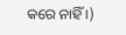କରେ ନାହିଁ ।)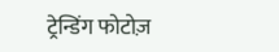ट्रेन्डिंग फोटोज़